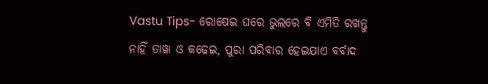Vastu Tips- ରୋଷେଇ ଘରେ ଭୁଲରେ ବି ଏମିତି ରଖନ୍ତୁ ନାହିଁ ତାୱା ଓ କଢେଇ, ପୁରା ପରିବାର ହେଇଯାଏ ବର୍ବାଦ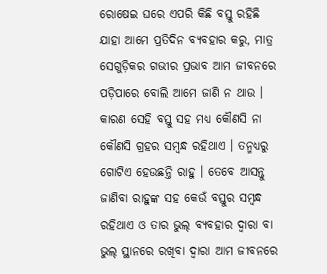ରୋଷେଇ ଘରେ ଏପରି କିଛି ବସ୍ତୁ ରହିଛି ଯାହା ଆମେ ପ୍ରତିଦିନ ବ୍ୟବହାର କରୁ, ମାତ୍ର ସେଗୁଡ଼ିକର ଗଭୀର ପ୍ରଭାବ ଆମ ଜୀବନରେ ପଡ଼ିପାରେ ବୋଲି ଆମେ ଜାଣି ନ ଥାଉ । କାରଣ ସେହି ବସ୍ତୁ ସହ ମଧ୍ୟ କୌଣସି ନା କୌଣସି ଗ୍ରହର ସମ୍ବନ୍ଧ ରହିଥାଏ । ତନ୍ମଧ୍ୟରୁ ଗୋଟିଏ ହେଉଛନ୍ତି ରାହୁ । ତେବେ ଆସନ୍ତୁ ଜାଣିବା ରାହୁଙ୍କ ସହ କେଉଁ ବସ୍ତୁର ସମ୍ବନ୍ଧ ରହିଥାଏ ଓ ତାର ଭୁଲ୍ ବ୍ୟବହାର ଦ୍ଵାରା ବା ଭୁଲ୍ ସ୍ଥାନରେ ରଖିବା ଦ୍ଵାରା ଆମ ଜୀବନରେ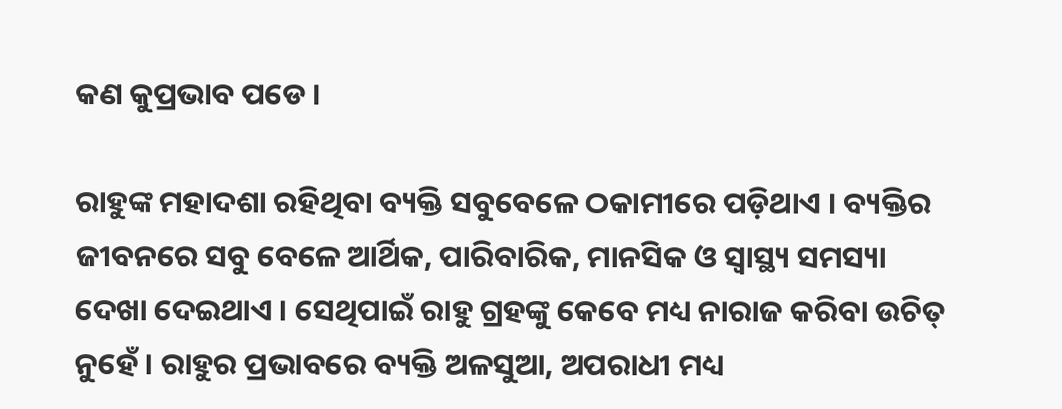କଣ କୁପ୍ରଭାବ ପଡେ ।

ରାହୁଙ୍କ ମହାଦଶା ରହିଥିବା ବ୍ୟକ୍ତି ସବୁବେଳେ ଠକାମୀରେ ପଡ଼ିଥାଏ । ବ୍ୟକ୍ତିର ଜୀବନରେ ସବୁ ବେଳେ ଆର୍ଥିକ, ପାରିବାରିକ, ମାନସିକ ଓ ସ୍ବାସ୍ଥ୍ୟ ସମସ୍ୟା ଦେଖା ଦେଇଥାଏ । ସେଥିପାଇଁ ରାହୁ ଗ୍ରହଙ୍କୁ କେବେ ମଧ୍ୟ ନାରାଜ କରିବା ଉଚିତ୍ ନୁହେଁ । ରାହୁର ପ୍ରଭାବରେ ବ୍ୟକ୍ତି ଅଳସୁଆ, ଅପରାଧୀ ମଧ୍ୟ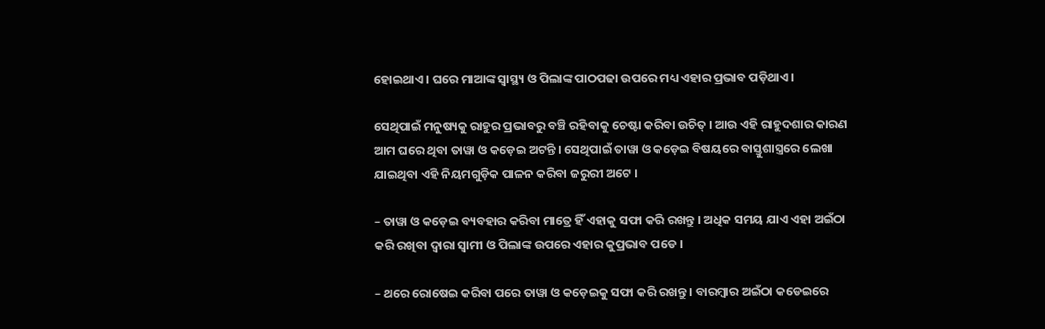ହୋଇଥାଏ । ଘରେ ମାଆଙ୍କ ସ୍ବାସ୍ଥ୍ୟ ଓ ପିଲାଙ୍କ ପାଠପଢା ଉପରେ ମଧ୍ୟ ଏହାର ପ୍ରଭାବ ପଡ଼ିଥାଏ ।

ସେଥିପାଇଁ ମନୁଷ୍ୟକୁ ରାହୁର ପ୍ରଭାବରୁ ବଞ୍ଚି ରହିବାକୁ ଚେଷ୍ଟା କରିବା ଉଚିତ୍ । ଆଉ ଏହି ରାହୁଦଶାର କାରଣ ଆମ ଘରେ ଥିବା ତାୱା ଓ କଡ଼େଇ ଅଟନ୍ତି । ସେଥିପାଇଁ ତାୱା ଓ କଡ଼େଇ ବିଷୟରେ ବାସ୍ତୁଶାସ୍ତ୍ରରେ ଲେଖା ଯାଇଥିବା ଏହି ନିୟମଗୁଡ଼ିକ ପାଳନ କରିବା ଜରୁରୀ ଅଟେ ।

– ତାୱା ଓ କଡ଼େଇ ବ୍ୟବହାର କରିବା ମାତ୍ରେ ହିଁ ଏହାକୁ ସଫା କରି ରଖନ୍ତୁ । ଅଧିକ ସମୟ ଯାଏ ଏହା ଅଇଁଠା କରି ରଖିବା ଦ୍ଵାରା ସ୍ବାମୀ ଓ ପିଲାଙ୍କ ଉପରେ ଏହାର କୁପ୍ରଭାବ ପଡେ ।

– ଥରେ ରୋଷେଇ କରିବା ପରେ ତାୱା ଓ କଡ଼େଇକୁ ସଫା କରି ରଖନ୍ତୁ । ବାରମ୍ବାର ଅଇଁଠା କଡେଇରେ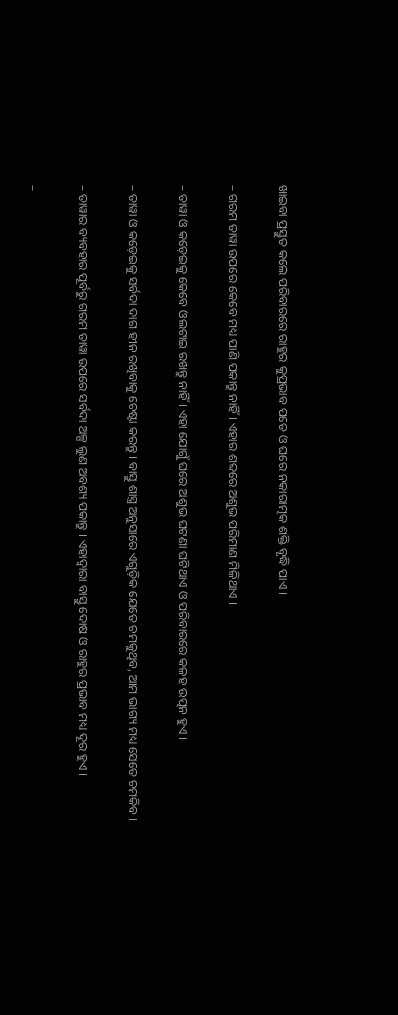ଖାଇବା ପ୍ରସ୍ତୁତ କଲେ ପରିବାରରେ ରାହୁର କୁପ୍ରଭାବ ପଡେ ଓ ଘରେ ନକାରାତ୍ମକ ଶକ୍ତି ବୃଦ୍ଧି ପାଏ ।

– ଗରମ ତାୱା ଉପରେ କେବେ ମଧ୍ୟ ପାଣି ପକାନ୍ତୁ ନାହିଁ । ଏହାର ଶବ୍ଦରେ ଅଶୁଭ ପରିମାଣ ମିଳିଥାଏ ।

– ତାୱା ଓ କଡ଼େଇକୁ କେବେ ଓଲଟାଇ ରଖନ୍ତୁ ନାହିଁ । ଏହା ଯୋଗୁଁ ଘରେ ଅଶୁଭ ଘଟଣା ଘଟିଥାଏ ଓ ପରିବାରରେ କଳହ ଉତ୍ପନ ହୁଏ ।

– ତାୱା ଓ କଡ଼େଇକୁ ସର୍ବଦା ଦାଗ ହୀନ ରଖିବାକୁ ଚେଷ୍ଟା କରନ୍ତୁ । ବାସ୍ତୁ ଶାସ୍ତ୍ର ଅନୁସାରେ ଏଗୁଡ଼ିକ ଯେତେ ଚମକୁଥିବ, ଆମ ଭାଗ୍ୟ ମଧ୍ୟ ସେତେ ଚମକିବ ।

– ତାୱାର ବ୍ୟବହାର ପୂର୍ବରୁ ଗରମ ତାୱା ଉପରେ ସର୍ବଦା ଅଳ୍ପ ଲୁଣ ଅବଶ୍ୟ ପକାନ୍ତୁ । ଏହାଦ୍ବାରା ବାସ୍ତୁ ଦୋଷ ଓ ରାହୁର ପ୍ରଭାବ ମଧ୍ୟ ଦୂର ହୁଏ ।

–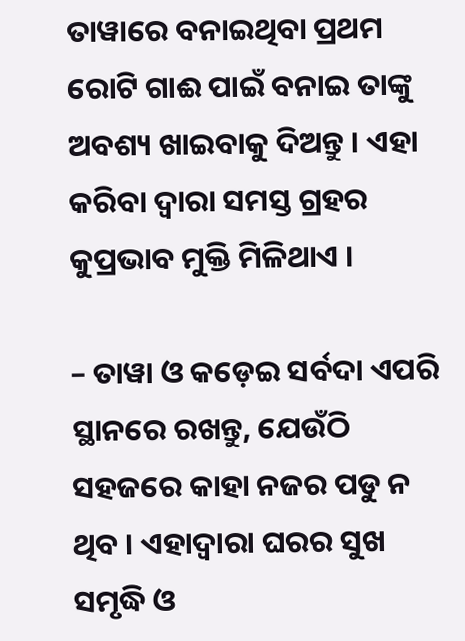ତାୱାରେ ବନାଇଥିବା ପ୍ରଥମ ରୋଟି ଗାଈ ପାଇଁ ବନାଇ ତାଙ୍କୁ ଅବଶ୍ୟ ଖାଇବାକୁ ଦିଅନ୍ତୁ । ଏହା କରିବା ଦ୍ବାରା ସମସ୍ତ ଗ୍ରହର କୁପ୍ରଭାବ ମୁକ୍ତି ମିଳିଥାଏ ।

– ତାୱା ଓ କଡ଼େଇ ସର୍ବଦା ଏପରି ସ୍ଥାନରେ ରଖନ୍ତୁ, ଯେଉଁଠି ସହଜରେ କାହା ନଜର ପଡୁ ନ ଥିବ । ଏହାଦ୍ବାରା ଘରର ସୁଖ ସମୃଦ୍ଧି ଓ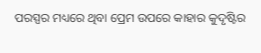ପରସ୍ପର ମଧ୍ୟରେ ଥିବା ପ୍ରେମ ଉପରେ କାହାର କୁଦୃଷ୍ଟିର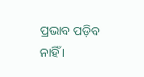ପ୍ରଭାବ ପଡ଼ିବ ନାହିଁ ।